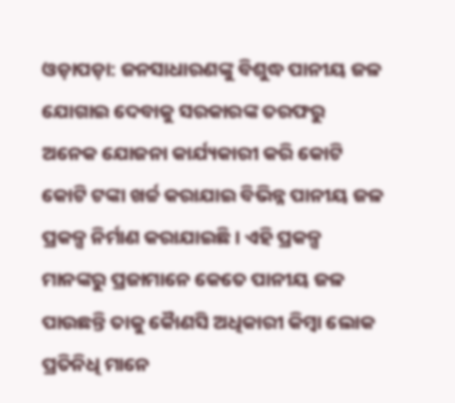ଓଡ଼ାପଡ଼ା: ଜନସାଧାରଣଙ୍କୁ ବିଶୁଦ୍ଧ ପାନୀୟ ଜଳ ଯୋଗାଇ ଦେବାକୁ ସରକାରଙ୍କ ତରଫରୁ ଅନେକ ଯୋଜନା କାର୍ଯ୍ୟକାରୀ କରି କୋଟି କୋଟି ଟଙ୍କା ଖର୍ଚ୍ଚ କରାଯାଇ ବିଭିନ୍ନ ପାନୀୟ ଜଳ ପ୍ରକଳ୍ପ ନିର୍ମାଣ କରାଯାଇଛି । ଏହି ପ୍ରକଳ୍ପ ମାନଙ୍କରୁ ପ୍ରଜାମାନେ କେତେ ପାନୀୟ ଜଳ ପାଉଛନ୍ତି ତାକୁ କୈାଣସି ଅଧିକାରୀ କିମ୍ବା ଲୋକ ପ୍ରତିନିଧି ମାନେ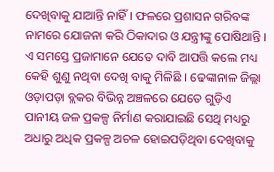ଦେଖିବାକୁ ଯାଆନ୍ତି ନାହିଁ । ଫଳରେ ପ୍ରଶାସନ ଗରିବଙ୍କ ନାମରେ ଯୋଜନା କରି ଠିକାଦାର ଓ ଯନ୍ତ୍ରୀଙ୍କୁ ପୋଷିଥାନ୍ତି । ଏ ସମସ୍ତେ ପ୍ରଜାମାନେ ଯେତେ ଦାବି ଆପତ୍ତି କଲେ ମଧ୍ୟ କେହି ଶୁଣୁ ନଥିବା ଦେଖି ବାକୁ ମିଳିଛି । ଢେଙ୍କାନାଳ ଜିଲ୍ଲା ଓଡ଼ାପଡ଼ା ବ୍ଲକର ବିଭିନ୍ନ ଅଞ୍ଚଳରେ ଯେତେ ଗୁଡ଼ିଏ ପାନୀୟ ଜଳ ପ୍ରକଳ୍ପ ନିର୍ମାଣ କରାଯାଇଛି ସେଥି ମଧ୍ୟରୁ ଅଧାରୁ ଅଧିକ ପ୍ରକଳ୍ପ ଅଚଳ ହୋଇପଡ଼ିଥିବା ଦେଖିବାକୁ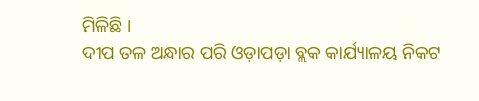ମିଳିଛି ।
ଦୀପ ତଳ ଅନ୍ଧାର ପରି ଓଡ଼ାପଡ଼ା ବ୍ଲକ କାର୍ଯ୍ୟାଳୟ ନିକଟ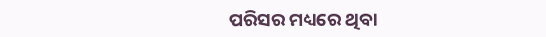ପରିସର ମଧ୍ୟରେ ଥିବା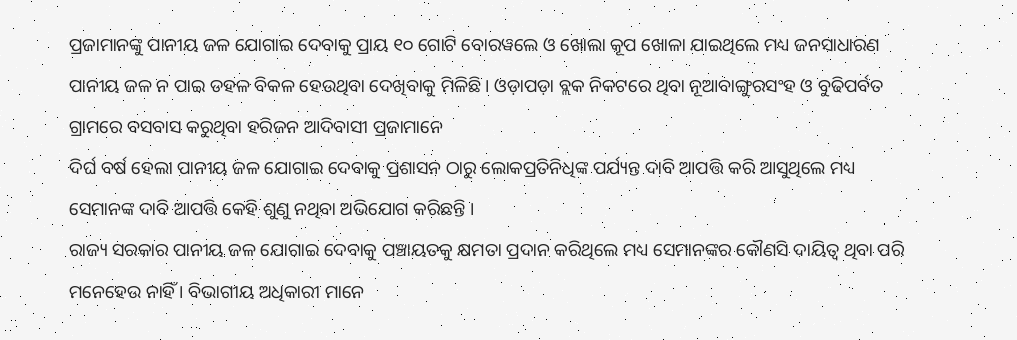ପ୍ରଜାମାନଙ୍କୁ ପାନୀୟ ଜଳ ଯୋଗାଇ ଦେବାକୁ ପ୍ରାୟ ୧୦ ଗୋଟି ବୋରୱଲେ ଓ ଖୋଲା କୂପ ଖୋଳା ଯାଇଥିଲେ ମଧ୍ୟ ଜନସାଧାରଣ ପାନୀୟ ଜଳ ନ ପାଇ ଡହଳ ବିକଳ ହେଉଥିବା ଦେଖିବାକୁ ମିଳିଛି । ଓଡ଼ାପଡ଼ା ବ୍ଲକ ନିକଟରେ ଥିବା ନୂଆବାଙ୍ଗୁରସଂହ ଓ ବୁଢିପର୍ବତ ଗ୍ରାମରେ ବସବାସ କରୁଥିବା ହରିଜନ ଆଦିବାସୀ ପ୍ରଜାମାନେ
ଦିର୍ଘ ବର୍ଷ ହେଲା ପାନୀୟ ଜଳ ଯୋଗାଇ ଦେବାକୁ ପ୍ରଶାସନ ଠାରୁ ଲୋକପ୍ରତିନିଧିଙ୍କ ପର୍ଯ୍ୟନ୍ତ ଦାବି ଆପତ୍ତି କରି ଆସୁଥିଲେ ମଧ୍ୟ ସେମାନଙ୍କ ଦାବି ଆପତ୍ତି କେହି ଶୁଣୁ ନଥିବା ଅଭିଯୋଗ କରିଛନ୍ତି ।
ରାଜ୍ୟ ସରକାର ପାନୀୟ ଜଳ ଯୋଗାଇ ଦେବାକୁ ପଞ୍ଚାୟତକୁ କ୍ଷମତା ପ୍ରଦାନ କରିଥିଲେ ମଧ୍ୟ ସେମାନଙ୍କର କୌଣସି ଦାୟିତ୍ଵ ଥିବା ପରି ମନେହେଉ ନାହିଁ । ବିଭାଗୀୟ ଅଧିକାରୀ ମାନେ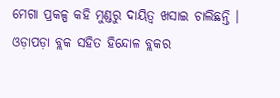ମେଗା ପ୍ରକଳ୍ପ କହି ମୁଣ୍ଡରୁ ଦାୟିତ୍ବ ଖସାଇ ଚାଲିଛନ୍ତି । ଓଡ଼ାପଡ଼ା ବ୍ଲକ ସହିତ ହିନ୍ଦୋଳ ବ୍ଲକର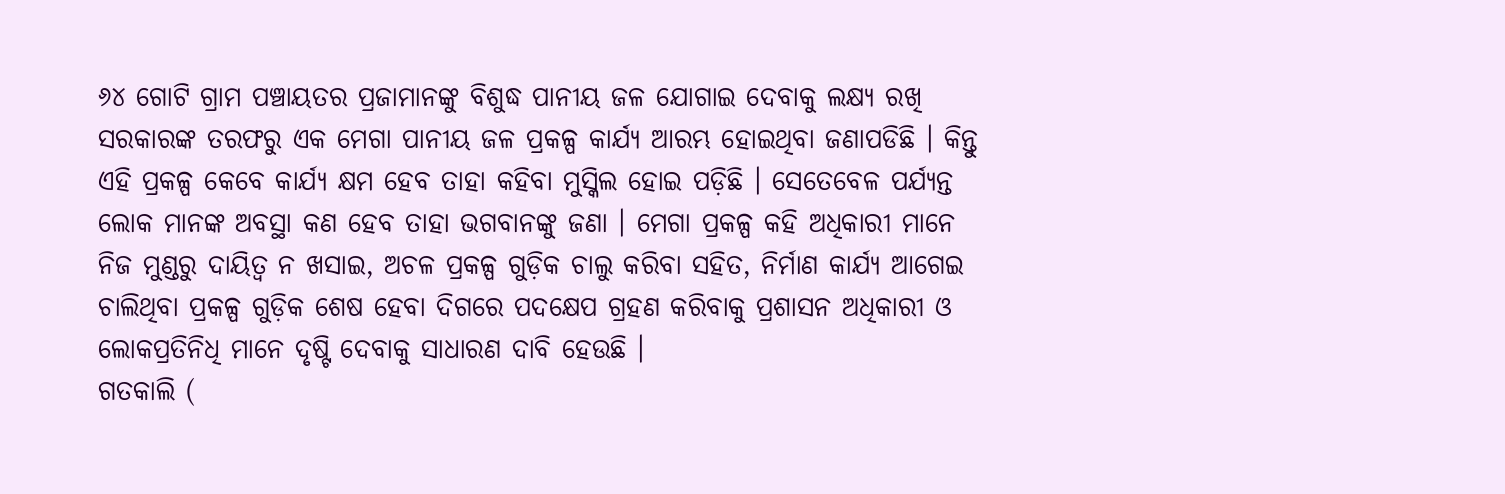୬୪ ଗୋଟି ଗ୍ରାମ ପଞ୍ଚାୟତର ପ୍ରଜାମାନଙ୍କୁ ବିଶୁଦ୍ଧ ପାନୀୟ ଜଳ ଯୋଗାଇ ଦେବାକୁ ଲକ୍ଷ୍ୟ ରଖି ସରକାରଙ୍କ ତରଫରୁ ଏକ ମେଗା ପାନୀୟ ଜଳ ପ୍ରକଳ୍ପ କାର୍ଯ୍ୟ ଆରମ୍ଭ ହୋଇଥିବା ଜଣାପଡିଛି । କିନ୍ତୁ ଏହି ପ୍ରକଳ୍ପ କେବେ କାର୍ଯ୍ୟ କ୍ଷମ ହେବ ତାହା କହିବା ମୁସ୍କିଲ ହୋଇ ପଡ଼ିଛି । ସେତେବେଳ ପର୍ଯ୍ୟନ୍ତ ଲୋକ ମାନଙ୍କ ଅବସ୍ଥା କଣ ହେବ ତାହା ଭଗବାନଙ୍କୁ ଜଣା । ମେଗା ପ୍ରକଳ୍ପ କହି ଅଧିକାରୀ ମାନେ ନିଜ ମୁଣ୍ଡରୁ ଦାୟିତ୍ବ ନ ଖସାଇ, ଅଚଳ ପ୍ରକଳ୍ପ ଗୁଡ଼ିକ ଚାଲୁ କରିବା ସହିତ, ନିର୍ମାଣ କାର୍ଯ୍ୟ ଆଗେଇ ଚାଲିଥିବା ପ୍ରକଳ୍ପ ଗୁଡ଼ିକ ଶେଷ ହେବା ଦିଗରେ ପଦକ୍ଷେପ ଗ୍ରହଣ କରିବାକୁ ପ୍ରଶାସନ ଅଧିକାରୀ ଓ ଲୋକପ୍ରତିନିଧି ମାନେ ଦୃଷ୍ଟି ଦେବାକୁ ସାଧାରଣ ଦାବି ହେଉଛି ।
ଗତକାଲି (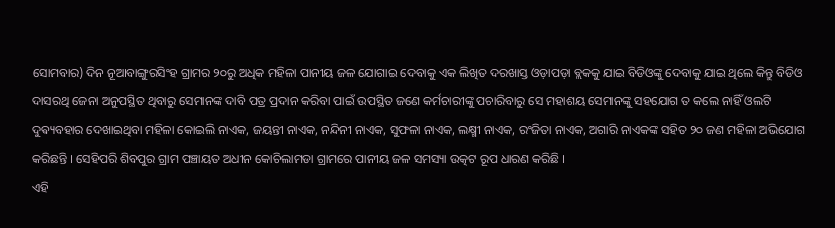ସୋମବାର) ଦିନ ନୂଆବାଙ୍ଗୁରସିଂହ ଗ୍ରାମର ୨୦ରୁ ଅଧିକ ମହିଳା ପାନୀୟ ଜଳ ଯୋଗାଇ ଦେବାକୁ ଏକ ଲିଖିତ ଦରଖାସ୍ତ ଓଡ଼ାପଡ଼ା ବ୍ଲକକୁ ଯାଇ ବିଡିଓଙ୍କୁ ଦେବାକୁ ଯାଇ ଥିଲେ କିନ୍ତୁ ବିଡିଓ ଦାସରଥି ଜେନା ଅନୁପସ୍ଥିତ ଥିବାରୁ ସେମାନଙ୍କ ଦାବି ପତ୍ର ପ୍ରଦାନ କରିବା ପାଇଁ ଉପସ୍ଥିତ ଜଣେ କର୍ମଚାରୀଙ୍କୁ ପଚାରିବାରୁ ସେ ମହାଶୟ ସେମାନଙ୍କୁ ସହଯୋଗ ତ କଲେ ନାହିଁ ଓଲଟି ଦୁଵ୍ୟବହାର ଦେଖାଇଥିବା ମହିଳା କୋଇଲି ନାଏକ, ଜୟନ୍ତୀ ନାଏକ, ନନ୍ଦିନୀ ନାଏକ, ସୁଫଳା ନାଏକ, ଲକ୍ଷ୍ମୀ ନାଏକ, ରଂଜିତା ନାଏକ, ଅଗାରି ନାଏକଙ୍କ ସହିତ ୨୦ ଜଣ ମହିଳା ଅଭିଯୋଗ କରିଛନ୍ତି । ସେହିପରି ଶିବପୁର ଗ୍ରାମ ପଞ୍ଚାୟତ ଅଧୀନ କୋଚିଲାମଡା ଗ୍ରାମରେ ପାନୀୟ ଜଳ ସମସ୍ୟା ଉତ୍କଟ ରୂପ ଧାରଣ କରିଛି ।
ଏହି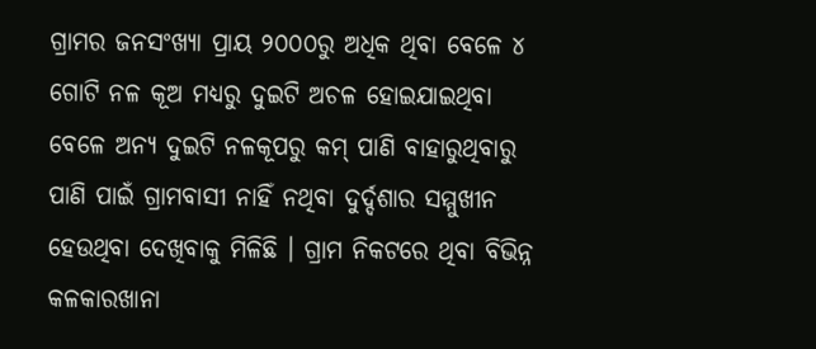ଗ୍ରାମର ଜନସଂଖ୍ୟା ପ୍ରାୟ ୨୦୦୦ରୁ ଅଧିକ ଥିବା ବେଳେ ୪ ଗୋଟି ନଳ କୂଅ ମଧ୍ୟରୁ ଦୁଇଟି ଅଚଳ ହୋଇଯାଇଥିବା ବେଳେ ଅନ୍ୟ ଦୁଇଟି ନଳକୂପରୁ କମ୍ ପାଣି ବାହାରୁଥିବାରୁ ପାଣି ପାଇଁ ଗ୍ରାମବାସୀ ନାହିଁ ନଥିବା ଦୁର୍ଦ୍ଦଶାର ସମ୍ମୁଖୀନ ହେଉଥିବା ଦେଖିବାକୁ ମିଳିଛି । ଗ୍ରାମ ନିକଟରେ ଥିବା ବିଭିନ୍ନ କଳକାରଖାନା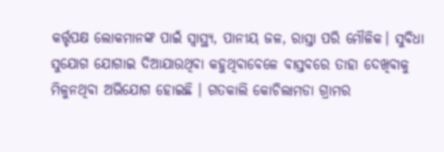କର୍ତ୍ତୃପକ୍ଷ ଲୋକମାନଙ୍କ ପାଇଁ ସ୍ବାସ୍ଥ୍ୟ, ପାନୀୟ ଜଳ, ରାସ୍ତା ପରି ମୌଳିକ। ସୁବିଧା ସୁଯୋଗ ଯୋଗାଇ ଦିଆଯାଉଥିବା କହୁଥିବାବେଳେ ବାସ୍ତବରେ ତାହା ଦେଖିବାକୁ ମିଳୁନଥିବା ଅଭିଯୋଗ ହୋଇଛି । ଗତକାଲି କୋଚିଲାମଡା ଗ୍ରାମର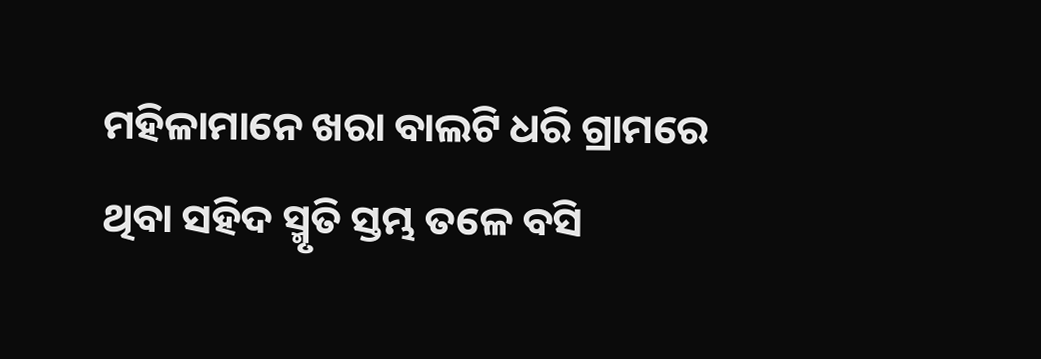ମହିଳାମାନେ ଖରା ବାଲଟି ଧରି ଗ୍ରାମରେ ଥିବା ସହିଦ ସ୍ମୃତି ସ୍ତମ୍ଭ ତଳେ ବସି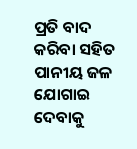ପ୍ରତି ବାଦ କରିବା ସହିତ ପାନୀୟ ଜଳ ଯୋଗାଇ ଦେବାକୁ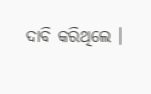ଦାବି କରିଥିଲେ ।